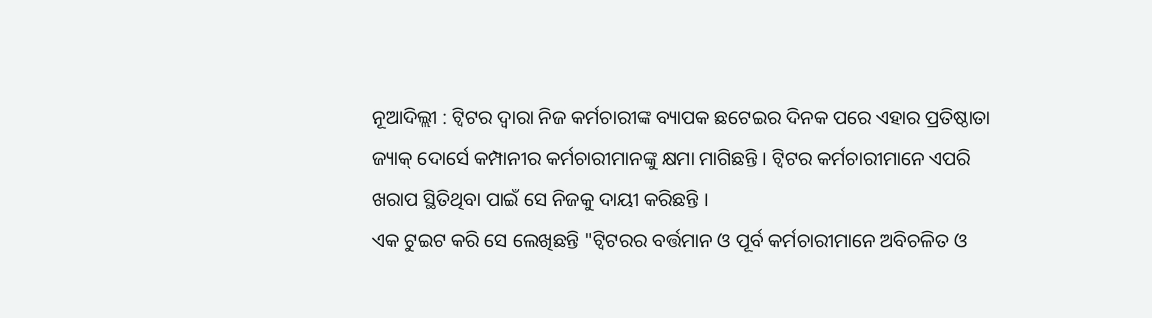ନୂଆଦିଲ୍ଲୀ : ଟ୍ୱିଟର ଦ୍ବାରା ନିଜ କର୍ମଚାରୀଙ୍କ ବ୍ୟାପକ ଛଟେଇର ଦିନକ ପରେ ଏହାର ପ୍ରତିଷ୍ଠାତା ଜ୍ୟାକ୍ ଦୋର୍ସେ କମ୍ପାନୀର କର୍ମଚାରୀମାନଙ୍କୁ କ୍ଷମା ମାଗିଛନ୍ତି । ଟ୍ବିଟର କର୍ମଚାରୀମାନେ ଏପରି ଖରାପ ସ୍ଥିତିଥିବା ପାଇଁ ସେ ନିଜକୁ ଦାୟୀ କରିଛନ୍ତି ।
ଏକ ଟୁଇଟ କରି ସେ ଲେଖିଛନ୍ତି "ଟ୍ୱିଟରର ବର୍ତ୍ତମାନ ଓ ପୂର୍ବ କର୍ମଚାରୀମାନେ ଅବିଚଳିତ ଓ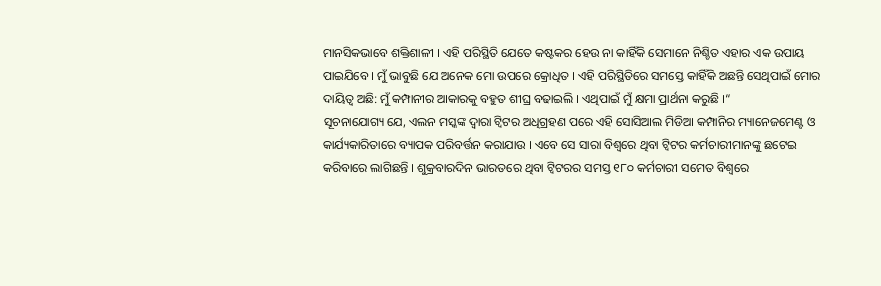ମାନସିକଭାବେ ଶକ୍ତିଶାଳୀ । ଏହି ପରିସ୍ଥିତି ଯେତେ କଷ୍ଟକର ହେଉ ନା କାହିଁକି ସେମାନେ ନିଶ୍ଚିତ ଏହାର ଏକ ଉପାୟ ପାଇଯିବେ । ମୁଁ ଭାବୁଛି ଯେ ଅନେକ ମୋ ଉପରେ କ୍ରୋଧିତ । ଏହି ପରିସ୍ଥିତିରେ ସମସ୍ତେ କାହିଁକି ଅଛନ୍ତି ସେଥିପାଇଁ ମୋର ଦାୟିତ୍ୱ ଅଛି: ମୁଁ କମ୍ପାନୀର ଆକାରକୁ ବହୁତ ଶୀଘ୍ର ବଢାଇଲି । ଏଥିପାଇଁ ମୁଁ କ୍ଷମା ପ୍ରାର୍ଥନା କରୁଛି ।“
ସୂଚନାଯୋଗ୍ୟ ଯେ, ଏଲନ ମସ୍କଙ୍କ ଦ୍ବାରା ଟ୍ବିଟର ଅଧିଗ୍ରହଣ ପରେ ଏହି ସୋସିଆଲ ମିଡିଆ କମ୍ପାନିର ମ୍ୟାନେଜମେଣ୍ଟ ଓ କାର୍ଯ୍ୟକାରିତାରେ ବ୍ୟାପକ ପରିବର୍ତ୍ତନ କରାଯାଉ । ଏବେ ସେ ସାରା ବିଶ୍ବରେ ଥିବା ଟ୍ବିଟର କର୍ମଚାରୀମାନଙ୍କୁ ଛଟେଇ କରିବାରେ ଲାଗିଛନ୍ତି । ଶୁକ୍ରବାରଦିନ ଭାରତରେ ଥିବା ଟ୍ବିଟରର ସମସ୍ତ ୧୮୦ କର୍ମଚାରୀ ସମେତ ବିଶ୍ବରେ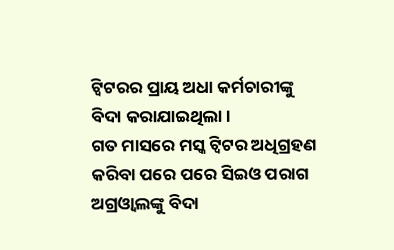ଟ୍ବିଟରର ପ୍ରାୟ ଅଧା କର୍ମଚାରୀଙ୍କୁ ବିଦା କରାଯାଇଥିଲା ।
ଗତ ମାସରେ ମସ୍କ ଟ୍ବିଟର ଅଧିଗ୍ରହଣ କରିବା ପରେ ପରେ ସିଇଓ ପରାଗ ଅଗ୍ରଓ୍ବାଲଙ୍କୁ ବିଦା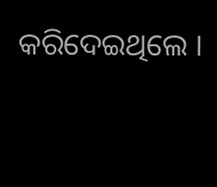କରିଦେଇଥିଲେ ।